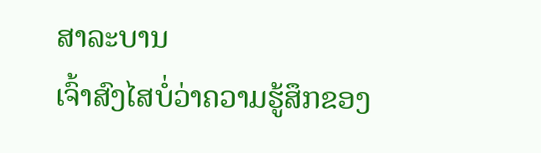ສາລະບານ
ເຈົ້າສົງໄສບໍ່ວ່າຄວາມຮູ້ສຶກຂອງ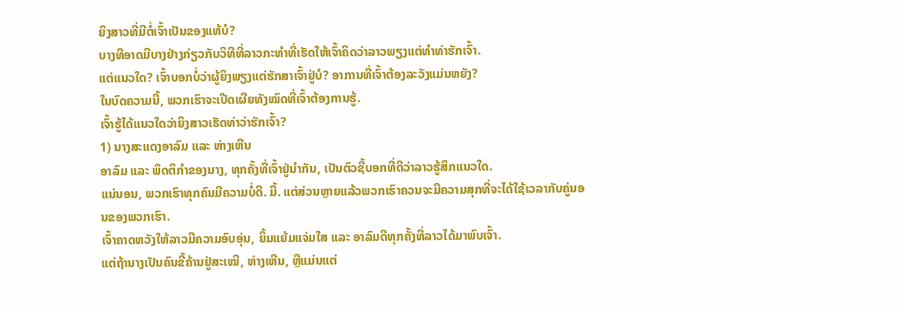ຍິງສາວທີ່ມີຕໍ່ເຈົ້າເປັນຂອງແທ້ບໍ?
ບາງທີອາດມີບາງຢ່າງກ່ຽວກັບວິທີທີ່ລາວກະທຳທີ່ເຮັດໃຫ້ເຈົ້າຄິດວ່າລາວພຽງແຕ່ທຳທ່າຮັກເຈົ້າ.
ແຕ່ແນວໃດ? ເຈົ້າບອກບໍ່ວ່າຜູ້ຍິງພຽງແຕ່ຮັກສາເຈົ້າຢູ່ບໍ? ອາການທີ່ເຈົ້າຕ້ອງລະວັງແມ່ນຫຍັງ?
ໃນບົດຄວາມນີ້, ພວກເຮົາຈະເປີດເຜີຍທັງໝົດທີ່ເຈົ້າຕ້ອງການຮູ້.
ເຈົ້າຮູ້ໄດ້ແນວໃດວ່າຍິງສາວເຮັດທ່າວ່າຮັກເຈົ້າ?
1) ນາງສະແດງອາລົມ ແລະ ຫ່າງເຫີນ
ອາລົມ ແລະ ພຶດຕິກຳຂອງນາງ, ທຸກຄັ້ງທີ່ເຈົ້າຢູ່ນຳກັນ, ເປັນຕົວຊີ້ບອກທີ່ດີວ່າລາວຮູ້ສຶກແນວໃດ.
ແນ່ນອນ, ພວກເຮົາທຸກຄົນມີຄວາມບໍ່ດີ. ມື້. ແຕ່ສ່ວນຫຼາຍແລ້ວພວກເຮົາຄວນຈະມີຄວາມສຸກທີ່ຈະໄດ້ໃຊ້ເວລາກັບຄູ່ນອນຂອງພວກເຮົາ.
ເຈົ້າຄາດຫວັງໃຫ້ລາວມີຄວາມອົບອຸ່ນ, ຍິ້ມແຍ້ມແຈ່ມໃສ ແລະ ອາລົມດີທຸກຄັ້ງທີ່ລາວໄດ້ມາພົບເຈົ້າ.
ແຕ່ຖ້ານາງເປັນຄົນຂີ້ຄ້ານຢູ່ສະເໝີ, ຫ່າງເຫີນ, ຫຼືແມ່ນແຕ່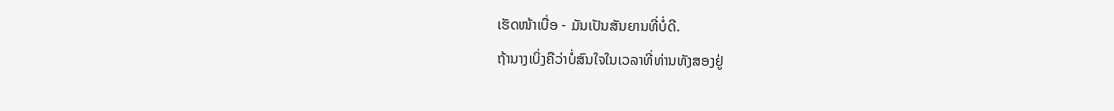ເຮັດໜ້າເບື່ອ - ມັນເປັນສັນຍານທີ່ບໍ່ດີ.
ຖ້ານາງເບິ່ງຄືວ່າບໍ່ສົນໃຈໃນເວລາທີ່ທ່ານທັງສອງຢູ່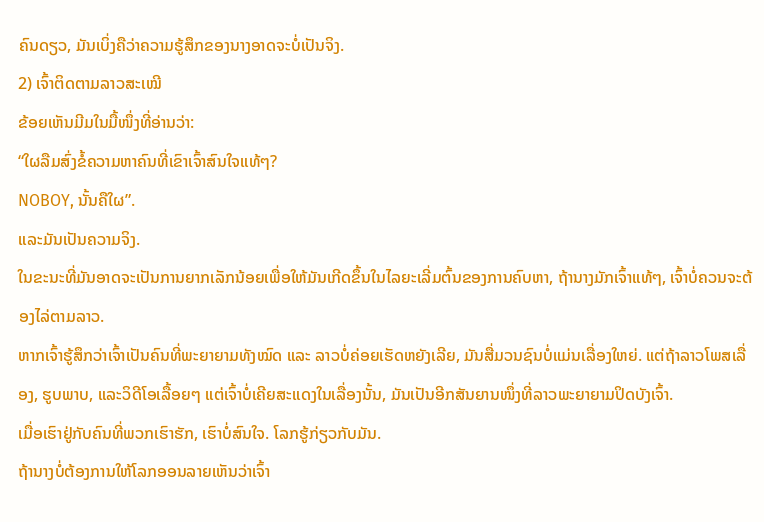ຄົນດຽວ, ມັນເບິ່ງຄືວ່າຄວາມຮູ້ສຶກຂອງນາງອາດຈະບໍ່ເປັນຈິງ.
2) ເຈົ້າຕິດຕາມລາວສະເໝີ
ຂ້ອຍເຫັນມີມໃນມື້ໜຶ່ງທີ່ອ່ານວ່າ:
“ໃຜລືມສົ່ງຂໍ້ຄວາມຫາຄົນທີ່ເຂົາເຈົ້າສົນໃຈແທ້ໆ?
NOBOY, ນັ້ນຄືໃຜ”.
ແລະມັນເປັນຄວາມຈິງ.
ໃນຂະນະທີ່ມັນອາດຈະເປັນການຍາກເລັກນ້ອຍເພື່ອໃຫ້ມັນເກີດຂຶ້ນໃນໄລຍະເລີ່ມຕົ້ນຂອງການຄົບຫາ, ຖ້ານາງມັກເຈົ້າແທ້ໆ, ເຈົ້າບໍ່ຄວນຈະຕ້ອງໄລ່ຕາມລາວ.
ຫາກເຈົ້າຮູ້ສຶກວ່າເຈົ້າເປັນຄົນທີ່ພະຍາຍາມທັງໝົດ ແລະ ລາວບໍ່ຄ່ອຍເຮັດຫຍັງເລີຍ, ມັນສື່ມວນຊົນບໍ່ແມ່ນເລື່ອງໃຫຍ່. ແຕ່ຖ້າລາວໂພສເລື່ອງ, ຮູບພາບ, ແລະວິດີໂອເລື້ອຍໆ ແຕ່ເຈົ້າບໍ່ເຄີຍສະແດງໃນເລື່ອງນັ້ນ, ມັນເປັນອີກສັນຍານໜຶ່ງທີ່ລາວພະຍາຍາມປິດບັງເຈົ້າ.
ເມື່ອເຮົາຢູ່ກັບຄົນທີ່ພວກເຮົາຮັກ, ເຮົາບໍ່ສົນໃຈ. ໂລກຮູ້ກ່ຽວກັບມັນ.
ຖ້ານາງບໍ່ຕ້ອງການໃຫ້ໂລກອອນລາຍເຫັນວ່າເຈົ້າ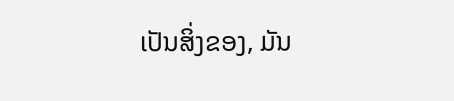ເປັນສິ່ງຂອງ, ມັນ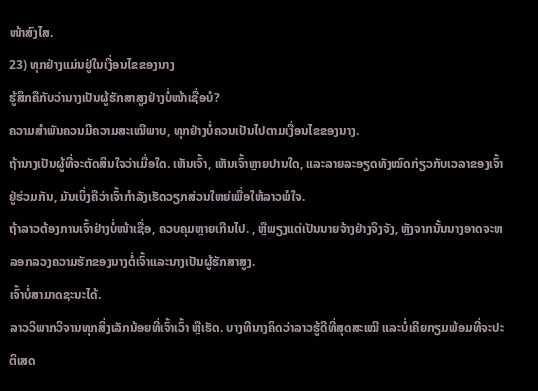ໜ້າສົງໄສ.
23) ທຸກຢ່າງແມ່ນຢູ່ໃນເງື່ອນໄຂຂອງນາງ
ຮູ້ສຶກຄືກັບວ່ານາງເປັນຜູ້ຮັກສາສູງຢ່າງບໍ່ໜ້າເຊື່ອບໍ?
ຄວາມສຳພັນຄວນມີຄວາມສະເໝີພາບ, ທຸກຢ່າງບໍ່ຄວນເປັນໄປຕາມເງື່ອນໄຂຂອງນາງ.
ຖ້ານາງເປັນຜູ້ທີ່ຈະຕັດສິນໃຈວ່າເມື່ອໃດ. ເຫັນເຈົ້າ, ເຫັນເຈົ້າຫຼາຍປານໃດ, ແລະລາຍລະອຽດທັງໝົດກ່ຽວກັບເວລາຂອງເຈົ້າຢູ່ຮ່ວມກັນ, ມັນເບິ່ງຄືວ່າເຈົ້າກຳລັງເຮັດວຽກສ່ວນໃຫຍ່ເພື່ອໃຫ້ລາວພໍໃຈ.
ຖ້າລາວຕ້ອງການເຈົ້າຢ່າງບໍ່ໜ້າເຊື່ອ, ຄວບຄຸມຫຼາຍເກີນໄປ. , ຫຼືພຽງແຕ່ເປັນນາຍຈ້າງຢ່າງຈິງຈັງ, ຫຼັງຈາກນັ້ນນາງອາດຈະຫລອກລວງຄວາມຮັກຂອງນາງຕໍ່ເຈົ້າແລະນາງເປັນຜູ້ຮັກສາສູງ.
ເຈົ້າບໍ່ສາມາດຊະນະໄດ້.
ລາວວິພາກວິຈານທຸກສິ່ງເລັກນ້ອຍທີ່ເຈົ້າເວົ້າ ຫຼືເຮັດ. ບາງທີນາງຄິດວ່າລາວຮູ້ດີທີ່ສຸດສະເໝີ ແລະບໍ່ເຄີຍກຽມພ້ອມທີ່ຈະປະຕິເສດ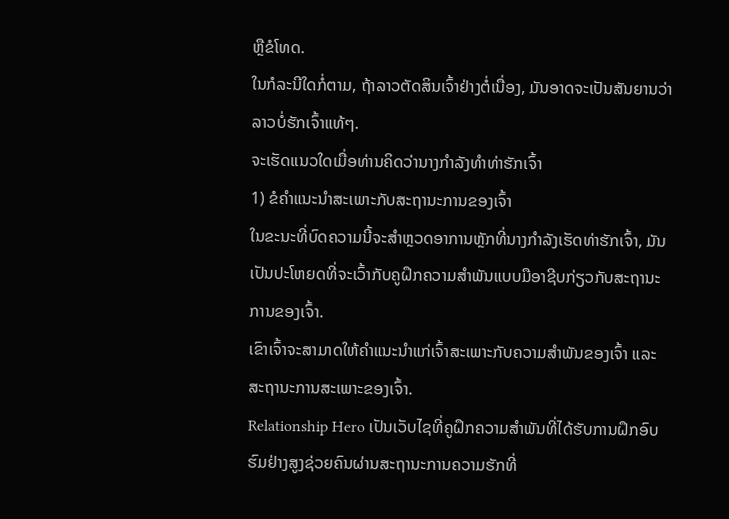ຫຼືຂໍໂທດ.
ໃນກໍລະນີໃດກໍ່ຕາມ, ຖ້າລາວຕັດສິນເຈົ້າຢ່າງຕໍ່ເນື່ອງ, ມັນອາດຈະເປັນສັນຍານວ່າລາວບໍ່ຮັກເຈົ້າແທ້ໆ.
ຈະເຮັດແນວໃດເມື່ອທ່ານຄິດວ່ານາງກຳລັງທຳທ່າຮັກເຈົ້າ
1) ຂໍຄຳແນະນຳສະເພາະກັບສະຖານະການຂອງເຈົ້າ
ໃນຂະນະທີ່ບົດຄວາມນີ້ຈະສຳຫຼວດອາການຫຼັກທີ່ນາງກຳລັງເຮັດທ່າຮັກເຈົ້າ, ມັນເປັນປະໂຫຍດທີ່ຈະເວົ້າກັບຄູຝຶກຄວາມສຳພັນແບບມືອາຊີບກ່ຽວກັບສະຖານະການຂອງເຈົ້າ.
ເຂົາເຈົ້າຈະສາມາດໃຫ້ຄຳແນະນຳແກ່ເຈົ້າສະເພາະກັບຄວາມສຳພັນຂອງເຈົ້າ ແລະ ສະຖານະການສະເພາະຂອງເຈົ້າ.
Relationship Hero ເປັນເວັບໄຊທີ່ຄູຝຶກຄວາມສຳພັນທີ່ໄດ້ຮັບການຝຶກອົບຮົມຢ່າງສູງຊ່ວຍຄົນຜ່ານສະຖານະການຄວາມຮັກທີ່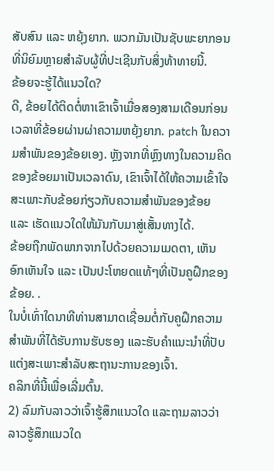ສັບສົນ ແລະ ຫຍຸ້ງຍາກ. ພວກມັນເປັນຊັບພະຍາກອນທີ່ນິຍົມຫຼາຍສໍາລັບຜູ້ທີ່ປະເຊີນກັບສິ່ງທ້າທາຍນີ້.
ຂ້ອຍຈະຮູ້ໄດ້ແນວໃດ?
ດີ, ຂ້ອຍໄດ້ຕິດຕໍ່ຫາເຂົາເຈົ້າເມື່ອສອງສາມເດືອນກ່ອນເວລາທີ່ຂ້ອຍຜ່ານຜ່າຄວາມຫຍຸ້ງຍາກ. patch ໃນຄວາມສໍາພັນຂອງຂ້ອຍເອງ. ຫຼັງຈາກທີ່ຫຼົງທາງໃນຄວາມຄິດຂອງຂ້ອຍມາເປັນເວລາດົນ, ເຂົາເຈົ້າໄດ້ໃຫ້ຄວາມເຂົ້າໃຈສະເພາະກັບຂ້ອຍກ່ຽວກັບຄວາມສຳພັນຂອງຂ້ອຍ ແລະ ເຮັດແນວໃດໃຫ້ມັນກັບມາສູ່ເສັ້ນທາງໄດ້.
ຂ້ອຍຖືກພັດພາກຈາກໄປດ້ວຍຄວາມເມດຕາ, ເຫັນອົກເຫັນໃຈ ແລະ ເປັນປະໂຫຍດແທ້ໆທີ່ເປັນຄູຝຶກຂອງຂ້ອຍ. .
ໃນບໍ່ເທົ່າໃດນາທີທ່ານສາມາດເຊື່ອມຕໍ່ກັບຄູຝຶກຄວາມສຳພັນທີ່ໄດ້ຮັບການຮັບຮອງ ແລະຮັບຄຳແນະນຳທີ່ປັບແຕ່ງສະເພາະສຳລັບສະຖານະການຂອງເຈົ້າ.
ຄລິກທີ່ນີ້ເພື່ອເລີ່ມຕົ້ນ.
2) ລົມກັບລາວວ່າເຈົ້າຮູ້ສຶກແນວໃດ ແລະຖາມລາວວ່າລາວຮູ້ສຶກແນວໃດ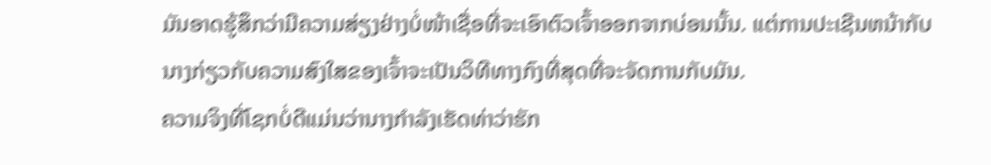ມັນອາດຮູ້ສຶກວ່າມີຄວາມສ່ຽງຢ່າງບໍ່ໜ້າເຊື່ອທີ່ຈະເອົາຕົວເຈົ້າອອກຈາກບ່ອນນັ້ນ. ແຕ່ການປະເຊີນຫນ້າກັບນາງກ່ຽວກັບຄວາມສົງໃສຂອງເຈົ້າຈະເປັນວິທີທາງກົງທີ່ສຸດທີ່ຈະຈັດການກັບມັນ.
ຄວາມຈິງທີ່ໂຊກບໍ່ດີແມ່ນວ່ານາງກໍາລັງເຮັດທ່າວ່າຮັກ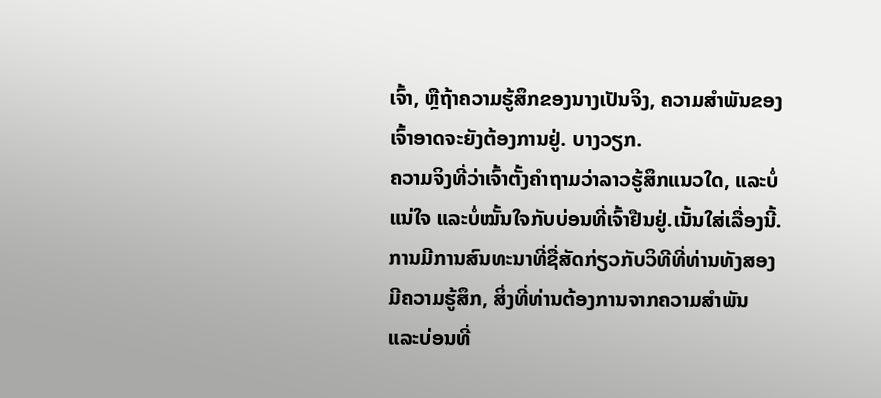ເຈົ້າ, ຫຼືຖ້າຄວາມຮູ້ສຶກຂອງນາງເປັນຈິງ, ຄວາມສຳພັນຂອງເຈົ້າອາດຈະຍັງຕ້ອງການຢູ່. ບາງວຽກ.
ຄວາມຈິງທີ່ວ່າເຈົ້າຕັ້ງຄຳຖາມວ່າລາວຮູ້ສຶກແນວໃດ, ແລະບໍ່ແນ່ໃຈ ແລະບໍ່ໝັ້ນໃຈກັບບ່ອນທີ່ເຈົ້າຢືນຢູ່.ເນັ້ນໃສ່ເລື່ອງນີ້.
ການມີການສົນທະນາທີ່ຊື່ສັດກ່ຽວກັບວິທີທີ່ທ່ານທັງສອງມີຄວາມຮູ້ສຶກ, ສິ່ງທີ່ທ່ານຕ້ອງການຈາກຄວາມສຳພັນ ແລະບ່ອນທີ່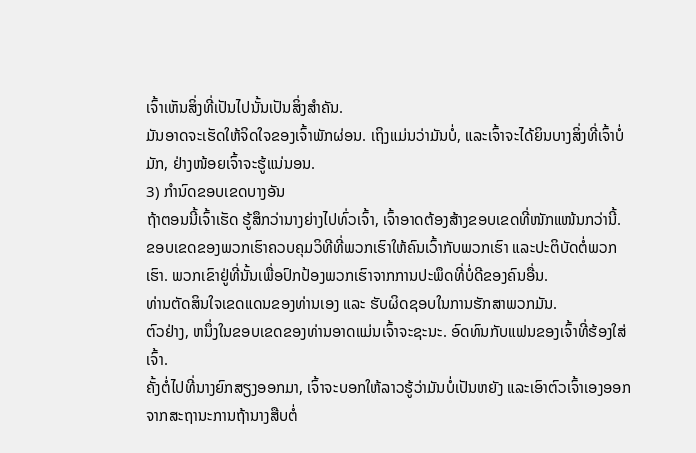ເຈົ້າເຫັນສິ່ງທີ່ເປັນໄປນັ້ນເປັນສິ່ງສໍາຄັນ.
ມັນອາດຈະເຮັດໃຫ້ຈິດໃຈຂອງເຈົ້າພັກຜ່ອນ. ເຖິງແມ່ນວ່າມັນບໍ່, ແລະເຈົ້າຈະໄດ້ຍິນບາງສິ່ງທີ່ເຈົ້າບໍ່ມັກ, ຢ່າງໜ້ອຍເຈົ້າຈະຮູ້ແນ່ນອນ.
3) ກຳນົດຂອບເຂດບາງອັນ
ຖ້າຕອນນີ້ເຈົ້າເຮັດ ຮູ້ສຶກວ່ານາງຍ່າງໄປທົ່ວເຈົ້າ, ເຈົ້າອາດຕ້ອງສ້າງຂອບເຂດທີ່ໜັກແໜ້ນກວ່ານີ້.
ຂອບເຂດຂອງພວກເຮົາຄວບຄຸມວິທີທີ່ພວກເຮົາໃຫ້ຄົນເວົ້າກັບພວກເຮົາ ແລະປະຕິບັດຕໍ່ພວກເຮົາ. ພວກເຂົາຢູ່ທີ່ນັ້ນເພື່ອປົກປ້ອງພວກເຮົາຈາກການປະພຶດທີ່ບໍ່ດີຂອງຄົນອື່ນ.
ທ່ານຕັດສິນໃຈເຂດແດນຂອງທ່ານເອງ ແລະ ຮັບຜິດຊອບໃນການຮັກສາພວກມັນ.
ຕົວຢ່າງ, ຫນຶ່ງໃນຂອບເຂດຂອງທ່ານອາດແມ່ນເຈົ້າຈະຊະນະ. ອົດທົນກັບແຟນຂອງເຈົ້າທີ່ຮ້ອງໃສ່ເຈົ້າ.
ຄັ້ງຕໍ່ໄປທີ່ນາງຍົກສຽງອອກມາ, ເຈົ້າຈະບອກໃຫ້ລາວຮູ້ວ່າມັນບໍ່ເປັນຫຍັງ ແລະເອົາຕົວເຈົ້າເອງອອກຈາກສະຖານະການຖ້ານາງສືບຕໍ່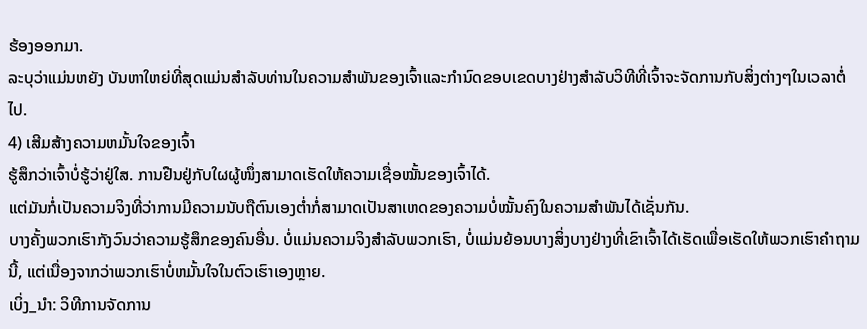ຮ້ອງອອກມາ.
ລະບຸວ່າແມ່ນຫຍັງ ບັນຫາໃຫຍ່ທີ່ສຸດແມ່ນສໍາລັບທ່ານໃນຄວາມສໍາພັນຂອງເຈົ້າແລະກໍານົດຂອບເຂດບາງຢ່າງສໍາລັບວິທີທີ່ເຈົ້າຈະຈັດການກັບສິ່ງຕ່າງໆໃນເວລາຕໍ່ໄປ.
4) ເສີມສ້າງຄວາມຫມັ້ນໃຈຂອງເຈົ້າ
ຮູ້ສຶກວ່າເຈົ້າບໍ່ຮູ້ວ່າຢູ່ໃສ. ການຢືນຢູ່ກັບໃຜຜູ້ໜຶ່ງສາມາດເຮັດໃຫ້ຄວາມເຊື່ອໝັ້ນຂອງເຈົ້າໄດ້.
ແຕ່ມັນກໍ່ເປັນຄວາມຈິງທີ່ວ່າການມີຄວາມນັບຖືຕົນເອງຕໍ່າກໍ່ສາມາດເປັນສາເຫດຂອງຄວາມບໍ່ໝັ້ນຄົງໃນຄວາມສຳພັນໄດ້ເຊັ່ນກັນ.
ບາງຄັ້ງພວກເຮົາກັງວົນວ່າຄວາມຮູ້ສຶກຂອງຄົນອື່ນ. ບໍ່ແມ່ນຄວາມຈິງສໍາລັບພວກເຮົາ, ບໍ່ແມ່ນຍ້ອນບາງສິ່ງບາງຢ່າງທີ່ເຂົາເຈົ້າໄດ້ເຮັດເພື່ອເຮັດໃຫ້ພວກເຮົາຄໍາຖາມນີ້, ແຕ່ເນື່ອງຈາກວ່າພວກເຮົາບໍ່ຫມັ້ນໃຈໃນຕົວເຮົາເອງຫຼາຍ.
ເບິ່ງ_ນຳ: ວິທີການຈັດການ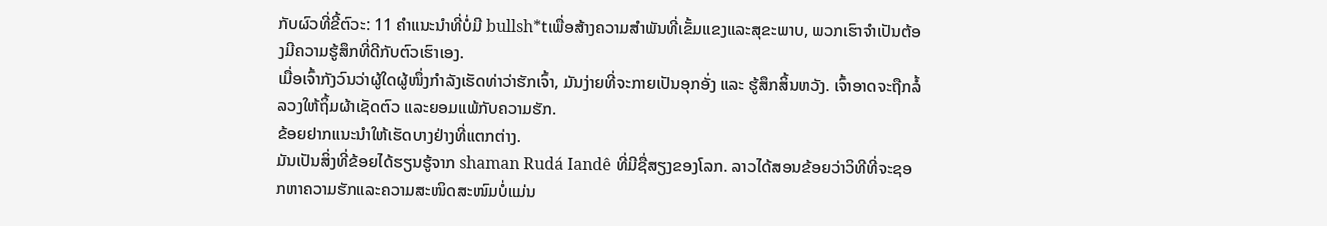ກັບຜົວທີ່ຂີ້ຕົວະ: 11 ຄໍາແນະນໍາທີ່ບໍ່ມີ bullsh*tເພື່ອສ້າງຄວາມສໍາພັນທີ່ເຂັ້ມແຂງແລະສຸຂະພາບ, ພວກເຮົາຈໍາເປັນຕ້ອງມີຄວາມຮູ້ສຶກທີ່ດີກັບຕົວເຮົາເອງ.
ເມື່ອເຈົ້າກັງວົນວ່າຜູ້ໃດຜູ້ໜຶ່ງກຳລັງເຮັດທ່າວ່າຮັກເຈົ້າ, ມັນງ່າຍທີ່ຈະກາຍເປັນອຸກອັ່ງ ແລະ ຮູ້ສຶກສິ້ນຫວັງ. ເຈົ້າອາດຈະຖືກລໍ້ລວງໃຫ້ຖິ້ມຜ້າເຊັດຕົວ ແລະຍອມແພ້ກັບຄວາມຮັກ.
ຂ້ອຍຢາກແນະນຳໃຫ້ເຮັດບາງຢ່າງທີ່ແຕກຕ່າງ.
ມັນເປັນສິ່ງທີ່ຂ້ອຍໄດ້ຮຽນຮູ້ຈາກ shaman Rudá Iandê ທີ່ມີຊື່ສຽງຂອງໂລກ. ລາວໄດ້ສອນຂ້ອຍວ່າວິທີທີ່ຈະຊອກຫາຄວາມຮັກແລະຄວາມສະໜິດສະໜົມບໍ່ແມ່ນ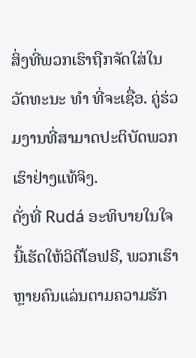ສິ່ງທີ່ພວກເຮົາຖືກຈັດໃສ່ໃນວັດທະນະ ທຳ ທີ່ຈະເຊື່ອ. ຄູ່ຮ່ວມງານທີ່ສາມາດປະຕິບັດພວກເຮົາຢ່າງແທ້ຈິງ.
ດັ່ງທີ່ Rudá ອະທິບາຍໃນໃຈນີ້ເຮັດໃຫ້ວິດີໂອຟຣີ, ພວກເຮົາຫຼາຍຄົນແລ່ນຕາມຄວາມຮັກ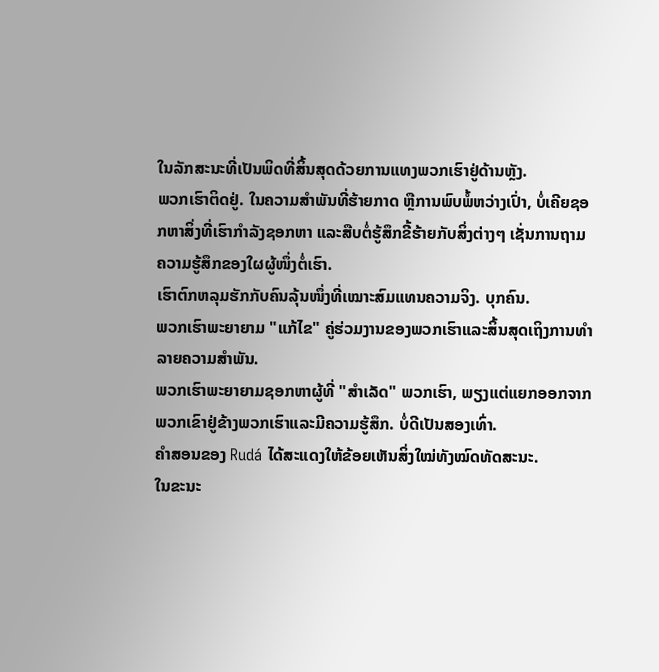ໃນລັກສະນະທີ່ເປັນພິດທີ່ສິ້ນສຸດດ້ວຍການແທງພວກເຮົາຢູ່ດ້ານຫຼັງ.
ພວກເຮົາຕິດຢູ່. ໃນຄວາມສຳພັນທີ່ຮ້າຍກາດ ຫຼືການພົບພໍ້ຫວ່າງເປົ່າ, ບໍ່ເຄີຍຊອກຫາສິ່ງທີ່ເຮົາກຳລັງຊອກຫາ ແລະສືບຕໍ່ຮູ້ສຶກຂີ້ຮ້າຍກັບສິ່ງຕ່າງໆ ເຊັ່ນການຖາມຄວາມຮູ້ສຶກຂອງໃຜຜູ້ໜຶ່ງຕໍ່ເຮົາ.
ເຮົາຕົກຫລຸມຮັກກັບຄົນລຸ້ນໜຶ່ງທີ່ເໝາະສົມແທນຄວາມຈິງ. ບຸກຄົນ.
ພວກເຮົາພະຍາຍາມ "ແກ້ໄຂ" ຄູ່ຮ່ວມງານຂອງພວກເຮົາແລະສິ້ນສຸດເຖິງການທໍາລາຍຄວາມສໍາພັນ.
ພວກເຮົາພະຍາຍາມຊອກຫາຜູ້ທີ່ "ສໍາເລັດ" ພວກເຮົາ, ພຽງແຕ່ແຍກອອກຈາກພວກເຂົາຢູ່ຂ້າງພວກເຮົາແລະມີຄວາມຮູ້ສຶກ. ບໍ່ດີເປັນສອງເທົ່າ.
ຄຳສອນຂອງ Rudá ໄດ້ສະແດງໃຫ້ຂ້ອຍເຫັນສິ່ງໃໝ່ທັງໝົດທັດສະນະ.
ໃນຂະນະ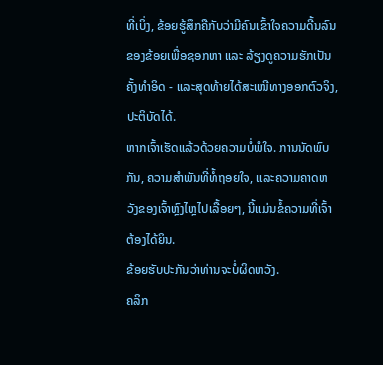ທີ່ເບິ່ງ, ຂ້ອຍຮູ້ສຶກຄືກັບວ່າມີຄົນເຂົ້າໃຈຄວາມດີ້ນລົນຂອງຂ້ອຍເພື່ອຊອກຫາ ແລະ ລ້ຽງດູຄວາມຮັກເປັນຄັ້ງທຳອິດ - ແລະສຸດທ້າຍໄດ້ສະເໜີທາງອອກຕົວຈິງ, ປະຕິບັດໄດ້.
ຫາກເຈົ້າເຮັດແລ້ວດ້ວຍຄວາມບໍ່ພໍໃຈ. ການນັດພົບກັນ, ຄວາມສຳພັນທີ່ທໍ້ຖອຍໃຈ, ແລະຄວາມຄາດຫວັງຂອງເຈົ້າຫຼົງໄຫຼໄປເລື້ອຍໆ, ນີ້ແມ່ນຂໍ້ຄວາມທີ່ເຈົ້າຕ້ອງໄດ້ຍິນ.
ຂ້ອຍຮັບປະກັນວ່າທ່ານຈະບໍ່ຜິດຫວັງ.
ຄລິກ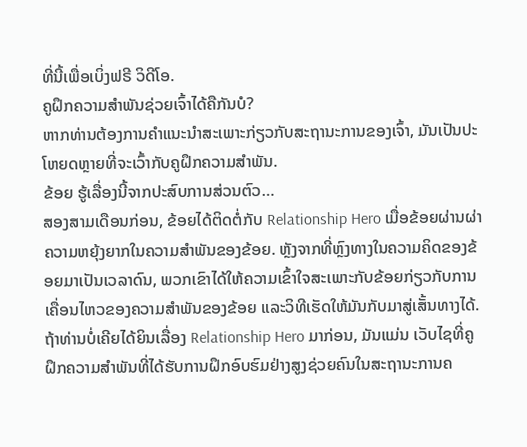ທີ່ນີ້ເພື່ອເບິ່ງຟຣີ ວິດີໂອ.
ຄູຝຶກຄວາມສຳພັນຊ່ວຍເຈົ້າໄດ້ຄືກັນບໍ?
ຫາກທ່ານຕ້ອງການຄຳແນະນຳສະເພາະກ່ຽວກັບສະຖານະການຂອງເຈົ້າ, ມັນເປັນປະໂຫຍດຫຼາຍທີ່ຈະເວົ້າກັບຄູຝຶກຄວາມສຳພັນ.
ຂ້ອຍ ຮູ້ເລື່ອງນີ້ຈາກປະສົບການສ່ວນຕົວ…
ສອງສາມເດືອນກ່ອນ, ຂ້ອຍໄດ້ຕິດຕໍ່ກັບ Relationship Hero ເມື່ອຂ້ອຍຜ່ານຜ່າຄວາມຫຍຸ້ງຍາກໃນຄວາມສຳພັນຂອງຂ້ອຍ. ຫຼັງຈາກທີ່ຫຼົງທາງໃນຄວາມຄິດຂອງຂ້ອຍມາເປັນເວລາດົນ, ພວກເຂົາໄດ້ໃຫ້ຄວາມເຂົ້າໃຈສະເພາະກັບຂ້ອຍກ່ຽວກັບການເຄື່ອນໄຫວຂອງຄວາມສຳພັນຂອງຂ້ອຍ ແລະວິທີເຮັດໃຫ້ມັນກັບມາສູ່ເສັ້ນທາງໄດ້.
ຖ້າທ່ານບໍ່ເຄີຍໄດ້ຍິນເລື່ອງ Relationship Hero ມາກ່ອນ, ມັນແມ່ນ ເວັບໄຊທີ່ຄູຝຶກຄວາມສຳພັນທີ່ໄດ້ຮັບການຝຶກອົບຮົມຢ່າງສູງຊ່ວຍຄົນໃນສະຖານະການຄ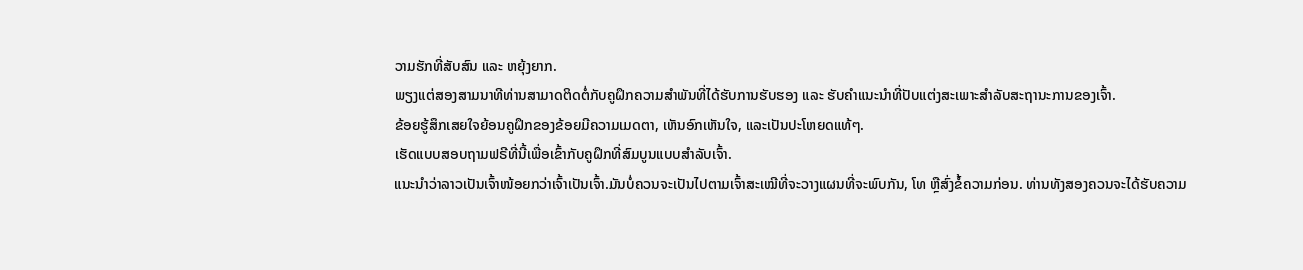ວາມຮັກທີ່ສັບສົນ ແລະ ຫຍຸ້ງຍາກ.
ພຽງແຕ່ສອງສາມນາທີທ່ານສາມາດຕິດຕໍ່ກັບຄູຝຶກຄວາມສຳພັນທີ່ໄດ້ຮັບການຮັບຮອງ ແລະ ຮັບຄຳແນະນຳທີ່ປັບແຕ່ງສະເພາະສຳລັບສະຖານະການຂອງເຈົ້າ.
ຂ້ອຍຮູ້ສຶກເສຍໃຈຍ້ອນຄູຝຶກຂອງຂ້ອຍມີຄວາມເມດຕາ, ເຫັນອົກເຫັນໃຈ, ແລະເປັນປະໂຫຍດແທ້ໆ.
ເຮັດແບບສອບຖາມຟຣີທີ່ນີ້ເພື່ອເຂົ້າກັບຄູຝຶກທີ່ສົມບູນແບບສຳລັບເຈົ້າ.
ແນະນຳວ່າລາວເປັນເຈົ້າໜ້ອຍກວ່າເຈົ້າເປັນເຈົ້າ.ມັນບໍ່ຄວນຈະເປັນໄປຕາມເຈົ້າສະເໝີທີ່ຈະວາງແຜນທີ່ຈະພົບກັນ, ໂທ ຫຼືສົ່ງຂໍ້ຄວາມກ່ອນ. ທ່ານທັງສອງຄວນຈະໄດ້ຮັບຄວາມ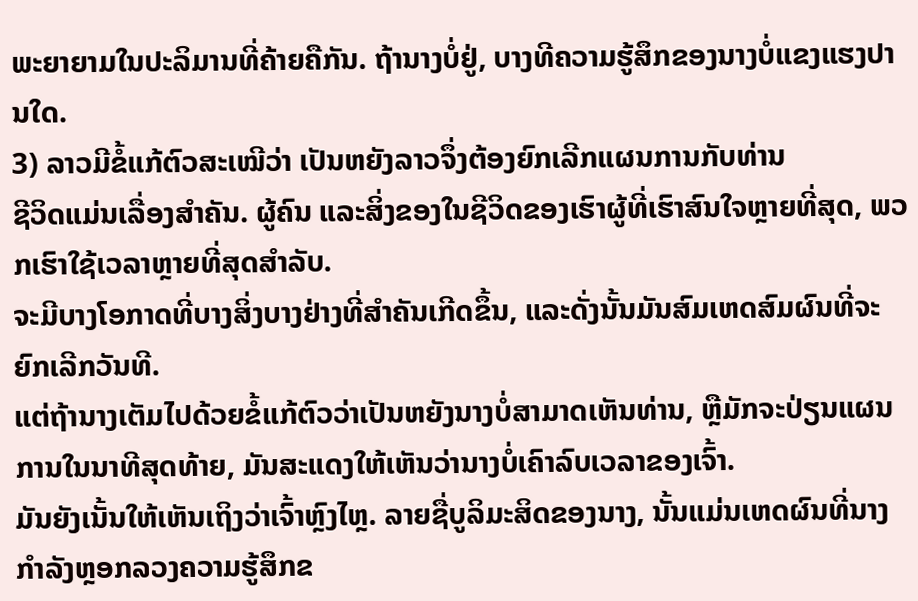ພະຍາຍາມໃນປະລິມານທີ່ຄ້າຍຄືກັນ. ຖ້ານາງບໍ່ຢູ່, ບາງທີຄວາມຮູ້ສຶກຂອງນາງບໍ່ແຂງແຮງປານໃດ.
3) ລາວມີຂໍ້ແກ້ຕົວສະເໝີວ່າ ເປັນຫຍັງລາວຈຶ່ງຕ້ອງຍົກເລີກແຜນການກັບທ່ານ
ຊີວິດແມ່ນເລື່ອງສຳຄັນ. ຜູ້ຄົນ ແລະສິ່ງຂອງໃນຊີວິດຂອງເຮົາຜູ້ທີ່ເຮົາສົນໃຈຫຼາຍທີ່ສຸດ, ພວກເຮົາໃຊ້ເວລາຫຼາຍທີ່ສຸດສໍາລັບ.
ຈະມີບາງໂອກາດທີ່ບາງສິ່ງບາງຢ່າງທີ່ສໍາຄັນເກີດຂຶ້ນ, ແລະດັ່ງນັ້ນມັນສົມເຫດສົມຜົນທີ່ຈະຍົກເລີກວັນທີ.
ແຕ່ຖ້ານາງເຕັມໄປດ້ວຍຂໍ້ແກ້ຕົວວ່າເປັນຫຍັງນາງບໍ່ສາມາດເຫັນທ່ານ, ຫຼືມັກຈະປ່ຽນແຜນການໃນນາທີສຸດທ້າຍ, ມັນສະແດງໃຫ້ເຫັນວ່ານາງບໍ່ເຄົາລົບເວລາຂອງເຈົ້າ.
ມັນຍັງເນັ້ນໃຫ້ເຫັນເຖິງວ່າເຈົ້າຫຼົງໄຫຼ. ລາຍຊື່ບູລິມະສິດຂອງນາງ, ນັ້ນແມ່ນເຫດຜົນທີ່ນາງກໍາລັງຫຼອກລວງຄວາມຮູ້ສຶກຂ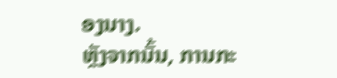ອງນາງ.
ຫຼັງຈາກນັ້ນ, ການກະ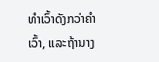ທໍາເວົ້າດັງກວ່າຄໍາເວົ້າ, ແລະຖ້ານາງ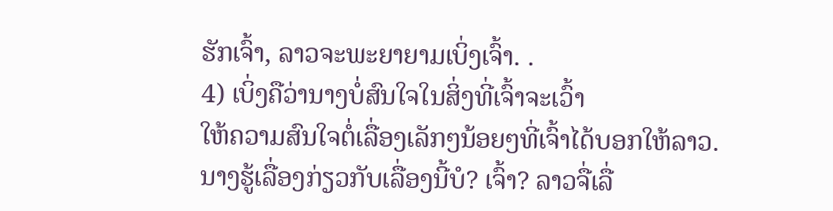ຮັກເຈົ້າ, ລາວຈະພະຍາຍາມເບິ່ງເຈົ້າ. .
4) ເບິ່ງຄືວ່ານາງບໍ່ສົນໃຈໃນສິ່ງທີ່ເຈົ້າຈະເວົ້າ
ໃຫ້ຄວາມສົນໃຈຕໍ່ເລື່ອງເລັກໆນ້ອຍໆທີ່ເຈົ້າໄດ້ບອກໃຫ້ລາວ.
ນາງຮູ້ເລື່ອງກ່ຽວກັບເລື່ອງນີ້ບໍ? ເຈົ້າ? ລາວຈື່ເລື່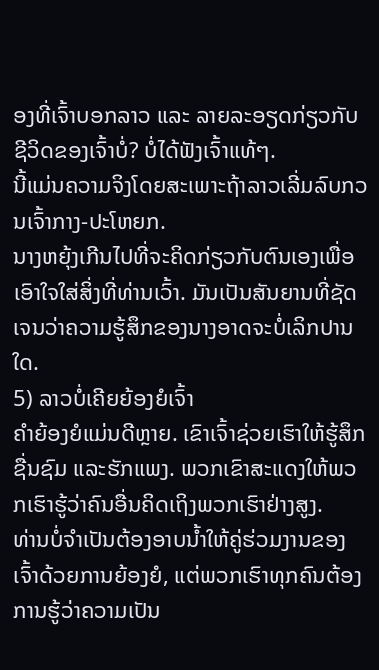ອງທີ່ເຈົ້າບອກລາວ ແລະ ລາຍລະອຽດກ່ຽວກັບຊີວິດຂອງເຈົ້າບໍ່? ບໍ່ໄດ້ຟັງເຈົ້າແທ້ໆ.
ນີ້ແມ່ນຄວາມຈິງໂດຍສະເພາະຖ້າລາວເລີ່ມລົບກວນເຈົ້າກາງ-ປະໂຫຍກ.
ນາງຫຍຸ້ງເກີນໄປທີ່ຈະຄິດກ່ຽວກັບຕົນເອງເພື່ອເອົາໃຈໃສ່ສິ່ງທີ່ທ່ານເວົ້າ. ມັນເປັນສັນຍານທີ່ຊັດເຈນວ່າຄວາມຮູ້ສຶກຂອງນາງອາດຈະບໍ່ເລິກປານໃດ.
5) ລາວບໍ່ເຄີຍຍ້ອງຍໍເຈົ້າ
ຄຳຍ້ອງຍໍແມ່ນດີຫຼາຍ. ເຂົາເຈົ້າຊ່ວຍເຮົາໃຫ້ຮູ້ສຶກຊື່ນຊົມ ແລະຮັກແພງ. ພວກເຂົາສະແດງໃຫ້ພວກເຮົາຮູ້ວ່າຄົນອື່ນຄິດເຖິງພວກເຮົາຢ່າງສູງ.
ທ່ານບໍ່ຈໍາເປັນຕ້ອງອາບນໍ້າໃຫ້ຄູ່ຮ່ວມງານຂອງເຈົ້າດ້ວຍການຍ້ອງຍໍ, ແຕ່ພວກເຮົາທຸກຄົນຕ້ອງການຮູ້ວ່າຄວາມເປັນ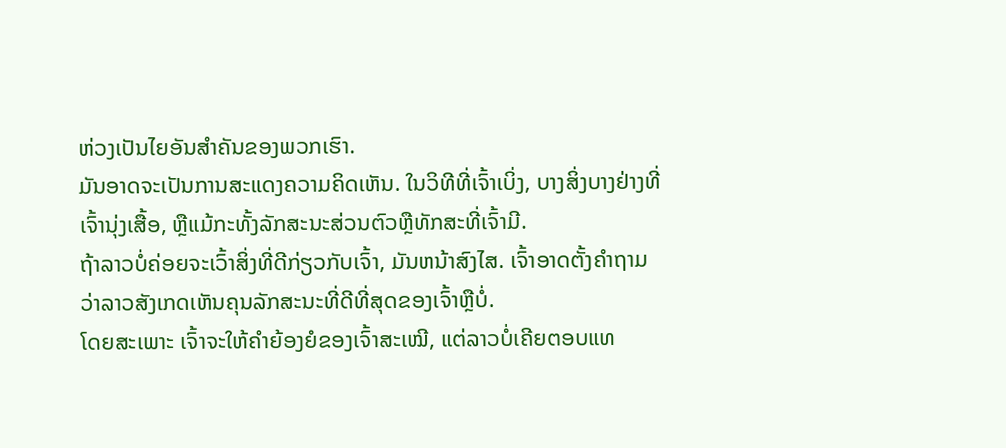ຫ່ວງເປັນໄຍອັນສໍາຄັນຂອງພວກເຮົາ.
ມັນອາດຈະເປັນການສະແດງຄວາມຄິດເຫັນ. ໃນວິທີທີ່ເຈົ້າເບິ່ງ, ບາງສິ່ງບາງຢ່າງທີ່ເຈົ້ານຸ່ງເສື້ອ, ຫຼືແມ້ກະທັ້ງລັກສະນະສ່ວນຕົວຫຼືທັກສະທີ່ເຈົ້າມີ.
ຖ້າລາວບໍ່ຄ່ອຍຈະເວົ້າສິ່ງທີ່ດີກ່ຽວກັບເຈົ້າ, ມັນຫນ້າສົງໄສ. ເຈົ້າອາດຕັ້ງຄຳຖາມວ່າລາວສັງເກດເຫັນຄຸນລັກສະນະທີ່ດີທີ່ສຸດຂອງເຈົ້າຫຼືບໍ່.
ໂດຍສະເພາະ ເຈົ້າຈະໃຫ້ຄຳຍ້ອງຍໍຂອງເຈົ້າສະເໝີ, ແຕ່ລາວບໍ່ເຄີຍຕອບແທ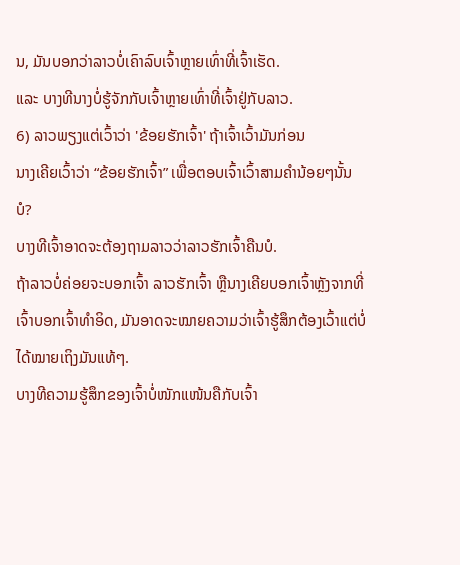ນ, ມັນບອກວ່າລາວບໍ່ເຄົາລົບເຈົ້າຫຼາຍເທົ່າທີ່ເຈົ້າເຮັດ.
ແລະ ບາງທີນາງບໍ່ຮູ້ຈັກກັບເຈົ້າຫຼາຍເທົ່າທີ່ເຈົ້າຢູ່ກັບລາວ.
6) ລາວພຽງແຕ່ເວົ້າວ່າ 'ຂ້ອຍຮັກເຈົ້າ' ຖ້າເຈົ້າເວົ້າມັນກ່ອນ
ນາງເຄີຍເວົ້າວ່າ “ຂ້ອຍຮັກເຈົ້າ” ເພື່ອຕອບເຈົ້າເວົ້າສາມຄຳນ້ອຍໆນັ້ນບໍ?
ບາງທີເຈົ້າອາດຈະຕ້ອງຖາມລາວວ່າລາວຮັກເຈົ້າຄືນບໍ.
ຖ້າລາວບໍ່ຄ່ອຍຈະບອກເຈົ້າ ລາວຮັກເຈົ້າ ຫຼືນາງເຄີຍບອກເຈົ້າຫຼັງຈາກທີ່ເຈົ້າບອກເຈົ້າທຳອິດ, ມັນອາດຈະໝາຍຄວາມວ່າເຈົ້າຮູ້ສຶກຕ້ອງເວົ້າແຕ່ບໍ່ໄດ້ໝາຍເຖິງມັນແທ້ໆ.
ບາງທີຄວາມຮູ້ສຶກຂອງເຈົ້າບໍ່ໜັກແໜ້ນຄືກັບເຈົ້າ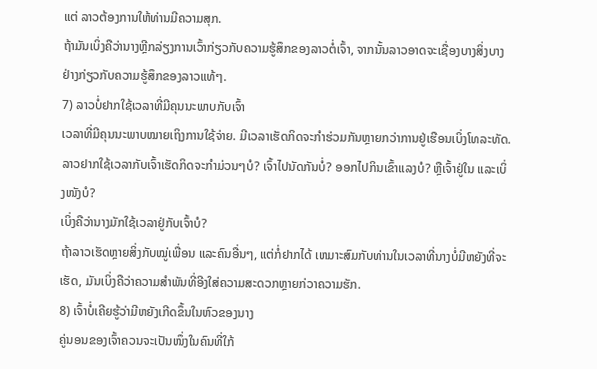ແຕ່ ລາວຕ້ອງການໃຫ້ທ່ານມີຄວາມສຸກ.
ຖ້າມັນເບິ່ງຄືວ່ານາງຫຼີກລ່ຽງການເວົ້າກ່ຽວກັບຄວາມຮູ້ສຶກຂອງລາວຕໍ່ເຈົ້າ, ຈາກນັ້ນລາວອາດຈະເຊື່ອງບາງສິ່ງບາງຢ່າງກ່ຽວກັບຄວາມຮູ້ສຶກຂອງລາວແທ້ໆ.
7) ລາວບໍ່ຢາກໃຊ້ເວລາທີ່ມີຄຸນນະພາບກັບເຈົ້າ
ເວລາທີ່ມີຄຸນນະພາບໝາຍເຖິງການໃຊ້ຈ່າຍ. ມີເວລາເຮັດກິດຈະກຳຮ່ວມກັນຫຼາຍກວ່າການຢູ່ເຮືອນເບິ່ງໂທລະທັດ.
ລາວຢາກໃຊ້ເວລາກັບເຈົ້າເຮັດກິດຈະກຳມ່ວນໆບໍ? ເຈົ້າໄປນັດກັນບໍ່? ອອກໄປກິນເຂົ້າແລງບໍ? ຫຼືເຈົ້າຢູ່ໃນ ແລະເບິ່ງໜັງບໍ?
ເບິ່ງຄືວ່ານາງມັກໃຊ້ເວລາຢູ່ກັບເຈົ້າບໍ?
ຖ້າລາວເຮັດຫຼາຍສິ່ງກັບໝູ່ເພື່ອນ ແລະຄົນອື່ນໆ, ແຕ່ກໍ່ຢາກໄດ້ ເຫມາະສົມກັບທ່ານໃນເວລາທີ່ນາງບໍ່ມີຫຍັງທີ່ຈະເຮັດ, ມັນເບິ່ງຄືວ່າຄວາມສໍາພັນທີ່ອີງໃສ່ຄວາມສະດວກຫຼາຍກ່ວາຄວາມຮັກ.
8) ເຈົ້າບໍ່ເຄີຍຮູ້ວ່າມີຫຍັງເກີດຂຶ້ນໃນຫົວຂອງນາງ
ຄູ່ນອນຂອງເຈົ້າຄວນຈະເປັນໜຶ່ງໃນຄົນທີ່ໃກ້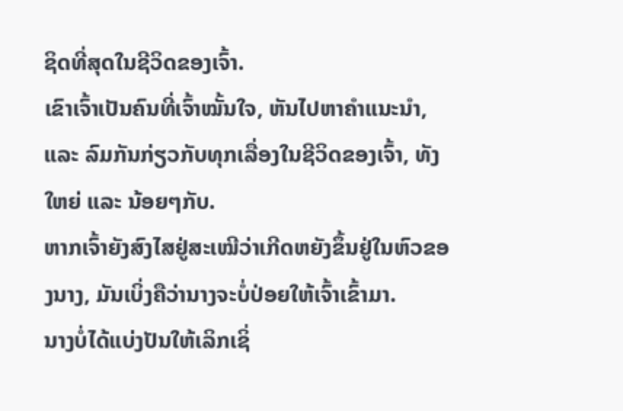ຊິດທີ່ສຸດໃນຊີວິດຂອງເຈົ້າ.
ເຂົາເຈົ້າເປັນຄົນທີ່ເຈົ້າໝັ້ນໃຈ, ຫັນໄປຫາຄຳແນະນຳ, ແລະ ລົມກັນກ່ຽວກັບທຸກເລື່ອງໃນຊີວິດຂອງເຈົ້າ, ທັງໃຫຍ່ ແລະ ນ້ອຍໆກັບ.
ຫາກເຈົ້າຍັງສົງໄສຢູ່ສະເໝີວ່າເກີດຫຍັງຂຶ້ນຢູ່ໃນຫົວຂອງນາງ, ມັນເບິ່ງຄືວ່ານາງຈະບໍ່ປ່ອຍໃຫ້ເຈົ້າເຂົ້າມາ.
ນາງບໍ່ໄດ້ແບ່ງປັນໃຫ້ເລິກເຊິ່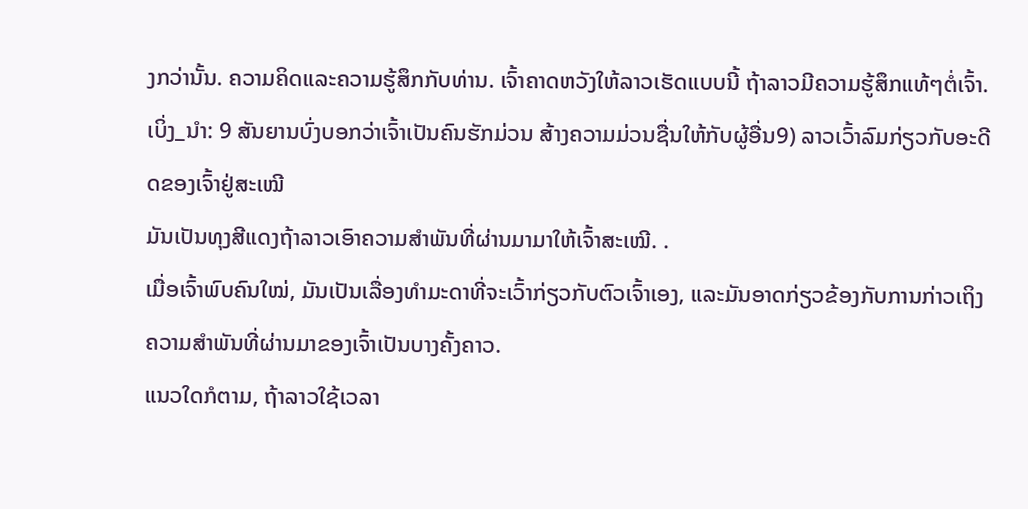ງກວ່ານັ້ນ. ຄວາມຄິດແລະຄວາມຮູ້ສຶກກັບທ່ານ. ເຈົ້າຄາດຫວັງໃຫ້ລາວເຮັດແບບນີ້ ຖ້າລາວມີຄວາມຮູ້ສຶກແທ້ໆຕໍ່ເຈົ້າ.
ເບິ່ງ_ນຳ: 9 ສັນຍານບົ່ງບອກວ່າເຈົ້າເປັນຄົນຮັກມ່ວນ ສ້າງຄວາມມ່ວນຊື່ນໃຫ້ກັບຜູ້ອື່ນ9) ລາວເວົ້າລົມກ່ຽວກັບອະດີດຂອງເຈົ້າຢູ່ສະເໝີ
ມັນເປັນທຸງສີແດງຖ້າລາວເອົາຄວາມສຳພັນທີ່ຜ່ານມາມາໃຫ້ເຈົ້າສະເໝີ. .
ເມື່ອເຈົ້າພົບຄົນໃໝ່, ມັນເປັນເລື່ອງທຳມະດາທີ່ຈະເວົ້າກ່ຽວກັບຕົວເຈົ້າເອງ, ແລະມັນອາດກ່ຽວຂ້ອງກັບການກ່າວເຖິງຄວາມສຳພັນທີ່ຜ່ານມາຂອງເຈົ້າເປັນບາງຄັ້ງຄາວ.
ແນວໃດກໍຕາມ, ຖ້າລາວໃຊ້ເວລາ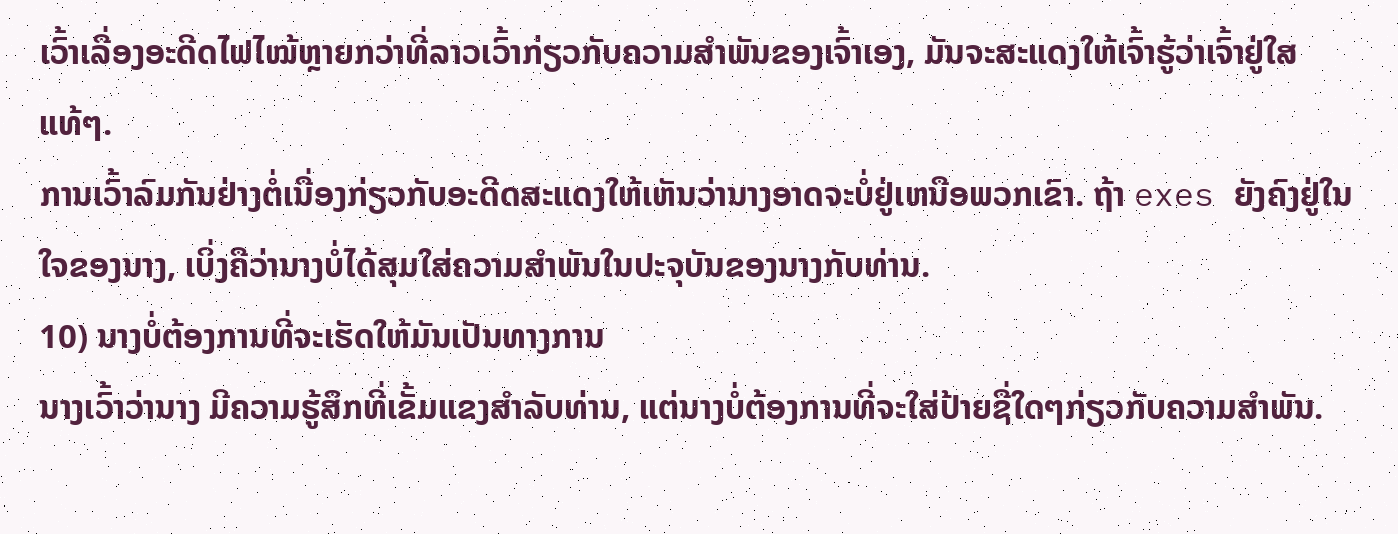ເວົ້າເລື່ອງອະດີດໄຟໄໝ້ຫຼາຍກວ່າທີ່ລາວເວົ້າກ່ຽວກັບຄວາມສຳພັນຂອງເຈົ້າເອງ, ມັນຈະສະແດງໃຫ້ເຈົ້າຮູ້ວ່າເຈົ້າຢູ່ໃສແທ້ໆ.
ການເວົ້າລົມກັນຢ່າງຕໍ່ເນື່ອງກ່ຽວກັບອະດີດສະແດງໃຫ້ເຫັນວ່ານາງອາດຈະບໍ່ຢູ່ເຫນືອພວກເຂົາ. ຖ້າ exes ຍັງຄົງຢູ່ໃນໃຈຂອງນາງ, ເບິ່ງຄືວ່ານາງບໍ່ໄດ້ສຸມໃສ່ຄວາມສໍາພັນໃນປະຈຸບັນຂອງນາງກັບທ່ານ.
10) ນາງບໍ່ຕ້ອງການທີ່ຈະເຮັດໃຫ້ມັນເປັນທາງການ
ນາງເວົ້າວ່ານາງ ມີຄວາມຮູ້ສຶກທີ່ເຂັ້ມແຂງສໍາລັບທ່ານ, ແຕ່ນາງບໍ່ຕ້ອງການທີ່ຈະໃສ່ປ້າຍຊື່ໃດໆກ່ຽວກັບຄວາມສໍາພັນ.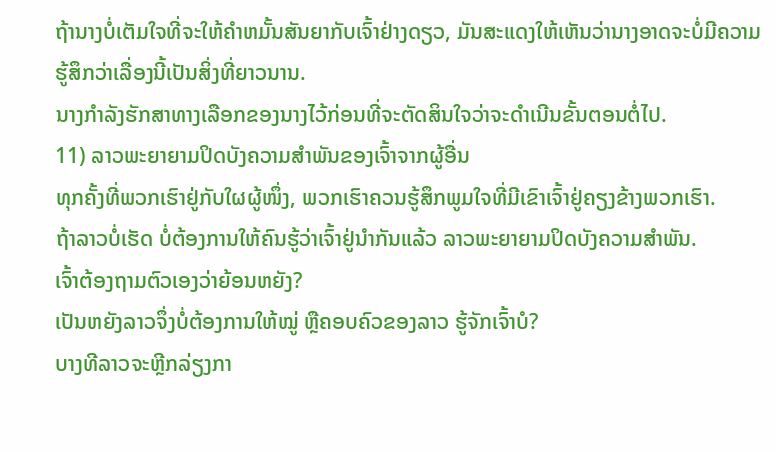ຖ້ານາງບໍ່ເຕັມໃຈທີ່ຈະໃຫ້ຄໍາຫມັ້ນສັນຍາກັບເຈົ້າຢ່າງດຽວ, ມັນສະແດງໃຫ້ເຫັນວ່ານາງອາດຈະບໍ່ມີຄວາມຮູ້ສຶກວ່າເລື່ອງນີ້ເປັນສິ່ງທີ່ຍາວນານ.
ນາງກໍາລັງຮັກສາທາງເລືອກຂອງນາງໄວ້ກ່ອນທີ່ຈະຕັດສິນໃຈວ່າຈະດໍາເນີນຂັ້ນຕອນຕໍ່ໄປ.
11) ລາວພະຍາຍາມປິດບັງຄວາມສຳພັນຂອງເຈົ້າຈາກຜູ້ອື່ນ
ທຸກຄັ້ງທີ່ພວກເຮົາຢູ່ກັບໃຜຜູ້ໜຶ່ງ, ພວກເຮົາຄວນຮູ້ສຶກພູມໃຈທີ່ມີເຂົາເຈົ້າຢູ່ຄຽງຂ້າງພວກເຮົາ.
ຖ້າລາວບໍ່ເຮັດ ບໍ່ຕ້ອງການໃຫ້ຄົນຮູ້ວ່າເຈົ້າຢູ່ນຳກັນແລ້ວ ລາວພະຍາຍາມປິດບັງຄວາມສຳພັນ.
ເຈົ້າຕ້ອງຖາມຕົວເອງວ່າຍ້ອນຫຍັງ?
ເປັນຫຍັງລາວຈຶ່ງບໍ່ຕ້ອງການໃຫ້ໝູ່ ຫຼືຄອບຄົວຂອງລາວ ຮູ້ຈັກເຈົ້າບໍ?
ບາງທີລາວຈະຫຼີກລ່ຽງກາ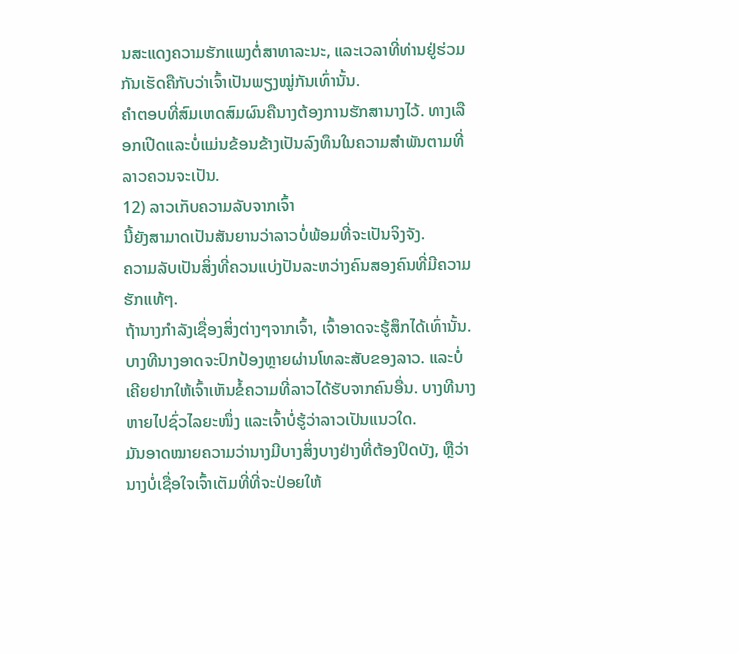ນສະແດງຄວາມຮັກແພງຕໍ່ສາທາລະນະ, ແລະເວລາທີ່ທ່ານຢູ່ຮ່ວມກັນເຮັດຄືກັບວ່າເຈົ້າເປັນພຽງໝູ່ກັນເທົ່ານັ້ນ.
ຄຳຕອບທີ່ສົມເຫດສົມຜົນຄືນາງຕ້ອງການຮັກສານາງໄວ້. ທາງເລືອກເປີດແລະບໍ່ແມ່ນຂ້ອນຂ້າງເປັນລົງທຶນໃນຄວາມສຳພັນຕາມທີ່ລາວຄວນຈະເປັນ.
12) ລາວເກັບຄວາມລັບຈາກເຈົ້າ
ນີ້ຍັງສາມາດເປັນສັນຍານວ່າລາວບໍ່ພ້ອມທີ່ຈະເປັນຈິງຈັງ.
ຄວາມລັບເປັນສິ່ງທີ່ຄວນແບ່ງປັນລະຫວ່າງຄົນສອງຄົນທີ່ມີຄວາມຮັກແທ້ໆ.
ຖ້ານາງກຳລັງເຊື່ອງສິ່ງຕ່າງໆຈາກເຈົ້າ, ເຈົ້າອາດຈະຮູ້ສຶກໄດ້ເທົ່ານັ້ນ.
ບາງທີນາງອາດຈະປົກປ້ອງຫຼາຍຜ່ານໂທລະສັບຂອງລາວ. ແລະບໍ່ເຄີຍຢາກໃຫ້ເຈົ້າເຫັນຂໍ້ຄວາມທີ່ລາວໄດ້ຮັບຈາກຄົນອື່ນ. ບາງທີນາງຫາຍໄປຊົ່ວໄລຍະໜຶ່ງ ແລະເຈົ້າບໍ່ຮູ້ວ່າລາວເປັນແນວໃດ.
ມັນອາດໝາຍຄວາມວ່ານາງມີບາງສິ່ງບາງຢ່າງທີ່ຕ້ອງປິດບັງ, ຫຼືວ່ານາງບໍ່ເຊື່ອໃຈເຈົ້າເຕັມທີ່ທີ່ຈະປ່ອຍໃຫ້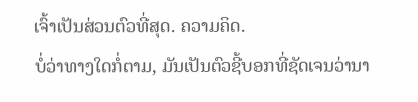ເຈົ້າເປັນສ່ວນຕົວທີ່ສຸດ. ຄວາມຄິດ.
ບໍ່ວ່າທາງໃດກໍ່ຕາມ, ມັນເປັນຕົວຊີ້ບອກທີ່ຊັດເຈນວ່ານາ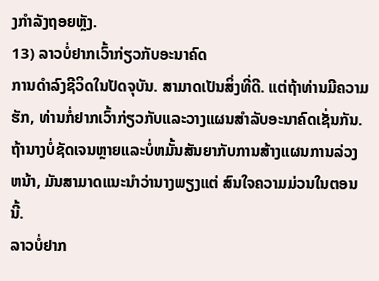ງກໍາລັງຖອຍຫຼັງ.
13) ລາວບໍ່ຢາກເວົ້າກ່ຽວກັບອະນາຄົດ
ການດໍາລົງຊີວິດໃນປັດຈຸບັນ. ສາມາດເປັນສິ່ງທີ່ດີ. ແຕ່ຖ້າທ່ານມີຄວາມຮັກ, ທ່ານກໍ່ຢາກເວົ້າກ່ຽວກັບແລະວາງແຜນສໍາລັບອະນາຄົດເຊັ່ນກັນ.
ຖ້ານາງບໍ່ຊັດເຈນຫຼາຍແລະບໍ່ຫມັ້ນສັນຍາກັບການສ້າງແຜນການລ່ວງຫນ້າ, ມັນສາມາດແນະນໍາວ່ານາງພຽງແຕ່ ສົນໃຈຄວາມມ່ວນໃນຕອນນີ້.
ລາວບໍ່ຢາກ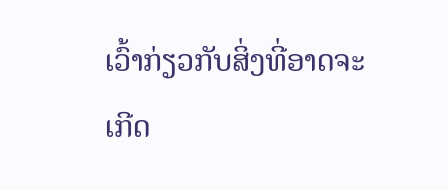ເວົ້າກ່ຽວກັບສິ່ງທີ່ອາດຈະເກີດ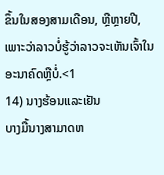ຂຶ້ນໃນສອງສາມເດືອນ, ຫຼືຫຼາຍປີ, ເພາະວ່າລາວບໍ່ຮູ້ວ່າລາວຈະເຫັນເຈົ້າໃນອະນາຄົດຫຼືບໍ່.<1
14) ນາງຮ້ອນແລະເຢັນ
ບາງມື້ນາງສາມາດຫ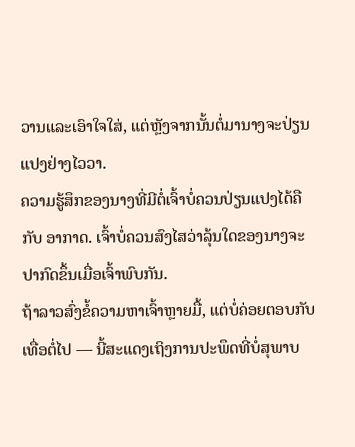ວານແລະເອົາໃຈໃສ່, ແຕ່ຫຼັງຈາກນັ້ນຕໍ່ມານາງຈະປ່ຽນແປງຢ່າງໄວວາ.
ຄວາມຮູ້ສຶກຂອງນາງທີ່ມີຕໍ່ເຈົ້າບໍ່ຄວນປ່ຽນແປງໄດ້ຄືກັບ ອາກາດ. ເຈົ້າບໍ່ຄວນສົງໄສວ່າລຸ້ນໃດຂອງນາງຈະປາກົດຂຶ້ນເມື່ອເຈົ້າພົບກັນ.
ຖ້າລາວສົ່ງຂໍ້ຄວາມຫາເຈົ້າຫຼາຍມື້, ແຕ່ບໍ່ຄ່ອຍຕອບກັບເທື່ອຕໍ່ໄປ — ນີ້ສະແດງເຖິງການປະພຶດທີ່ບໍ່ສຸພາບ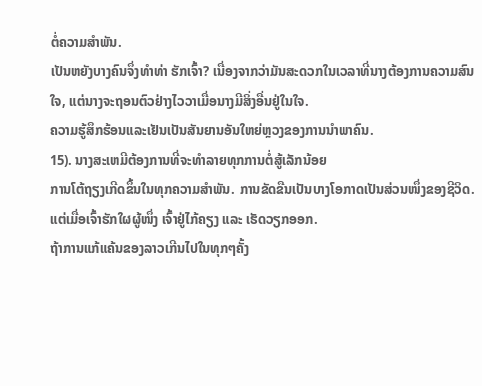ຕໍ່ຄວາມສຳພັນ.
ເປັນຫຍັງບາງຄົນຈຶ່ງທຳທ່າ ຮັກເຈົ້າ? ເນື່ອງຈາກວ່າມັນສະດວກໃນເວລາທີ່ນາງຕ້ອງການຄວາມສົນໃຈ, ແຕ່ນາງຈະຖອນຕົວຢ່າງໄວວາເມື່ອນາງມີສິ່ງອື່ນຢູ່ໃນໃຈ.
ຄວາມຮູ້ສຶກຮ້ອນແລະເຢັນເປັນສັນຍານອັນໃຫຍ່ຫຼວງຂອງການນໍາພາຄົນ.
15). ນາງສະເຫມີຕ້ອງການທີ່ຈະທໍາລາຍທຸກການຕໍ່ສູ້ເລັກນ້ອຍ
ການໂຕ້ຖຽງເກີດຂຶ້ນໃນທຸກຄວາມສໍາພັນ. ການຂັດຂືນເປັນບາງໂອກາດເປັນສ່ວນໜຶ່ງຂອງຊີວິດ.
ແຕ່ເມື່ອເຈົ້າຮັກໃຜຜູ້ໜຶ່ງ ເຈົ້າຢູ່ໄກ້ຄຽງ ແລະ ເຮັດວຽກອອກ.
ຖ້າການແກ້ແຄ້ນຂອງລາວເກີນໄປໃນທຸກໆຄັ້ງ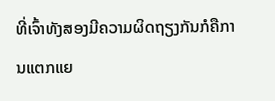ທີ່ເຈົ້າທັງສອງມີຄວາມຜິດຖຽງກັນກໍຄືການແຕກແຍ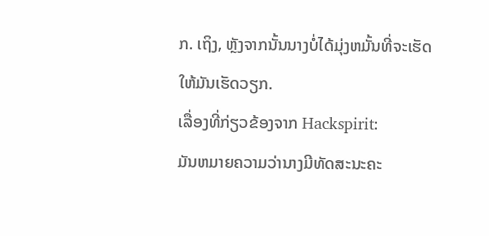ກ. ເຖິງ, ຫຼັງຈາກນັ້ນນາງບໍ່ໄດ້ມຸ່ງຫມັ້ນທີ່ຈະເຮັດໃຫ້ມັນເຮັດວຽກ.
ເລື່ອງທີ່ກ່ຽວຂ້ອງຈາກ Hackspirit:
ມັນຫມາຍຄວາມວ່ານາງມີທັດສະນະຄະ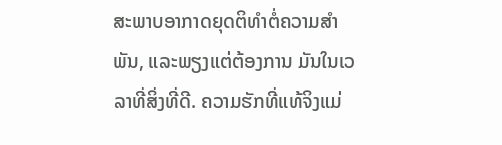ສະພາບອາກາດຍຸດຕິທໍາຕໍ່ຄວາມສໍາພັນ, ແລະພຽງແຕ່ຕ້ອງການ ມັນໃນເວລາທີ່ສິ່ງທີ່ດີ. ຄວາມຮັກທີ່ແທ້ຈິງແມ່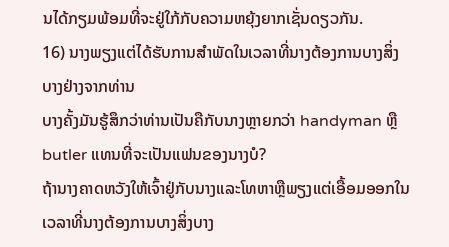ນໄດ້ກຽມພ້ອມທີ່ຈະຢູ່ໃກ້ກັບຄວາມຫຍຸ້ງຍາກເຊັ່ນດຽວກັນ.
16) ນາງພຽງແຕ່ໄດ້ຮັບການສໍາພັດໃນເວລາທີ່ນາງຕ້ອງການບາງສິ່ງບາງຢ່າງຈາກທ່ານ
ບາງຄັ້ງມັນຮູ້ສຶກວ່າທ່ານເປັນຄືກັບນາງຫຼາຍກວ່າ handyman ຫຼື butler ແທນທີ່ຈະເປັນແຟນຂອງນາງບໍ?
ຖ້ານາງຄາດຫວັງໃຫ້ເຈົ້າຢູ່ກັບນາງແລະໂທຫາຫຼືພຽງແຕ່ເອື້ອມອອກໃນເວລາທີ່ນາງຕ້ອງການບາງສິ່ງບາງ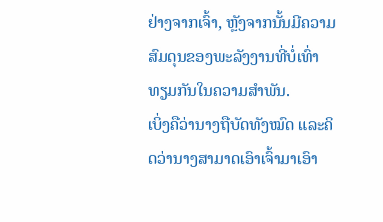ຢ່າງຈາກເຈົ້າ, ຫຼັງຈາກນັ້ນມີຄວາມສົມດຸນຂອງພະລັງງານທີ່ບໍ່ເທົ່າທຽມກັນໃນຄວາມສໍາພັນ.
ເບິ່ງຄືວ່ານາງຖືບັດທັງໝົດ ແລະຄິດວ່ານາງສາມາດເອົາເຈົ້າມາເອົາ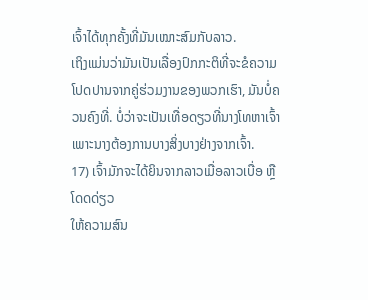ເຈົ້າໄດ້ທຸກຄັ້ງທີ່ມັນເໝາະສົມກັບລາວ.
ເຖິງແມ່ນວ່າມັນເປັນເລື່ອງປົກກະຕິທີ່ຈະຂໍຄວາມໂປດປານຈາກຄູ່ຮ່ວມງານຂອງພວກເຮົາ, ມັນບໍ່ຄວນຄົງທີ່. ບໍ່ວ່າຈະເປັນເທື່ອດຽວທີ່ນາງໂທຫາເຈົ້າ ເພາະນາງຕ້ອງການບາງສິ່ງບາງຢ່າງຈາກເຈົ້າ.
17) ເຈົ້າມັກຈະໄດ້ຍິນຈາກລາວເມື່ອລາວເບື່ອ ຫຼື ໂດດດ່ຽວ
ໃຫ້ຄວາມສົນ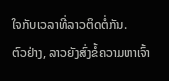ໃຈກັບເວລາທີ່ລາວຕິດຕໍ່ກັນ.
ຕົວຢ່າງ, ລາວຍັງສົ່ງຂໍ້ຄວາມຫາເຈົ້າ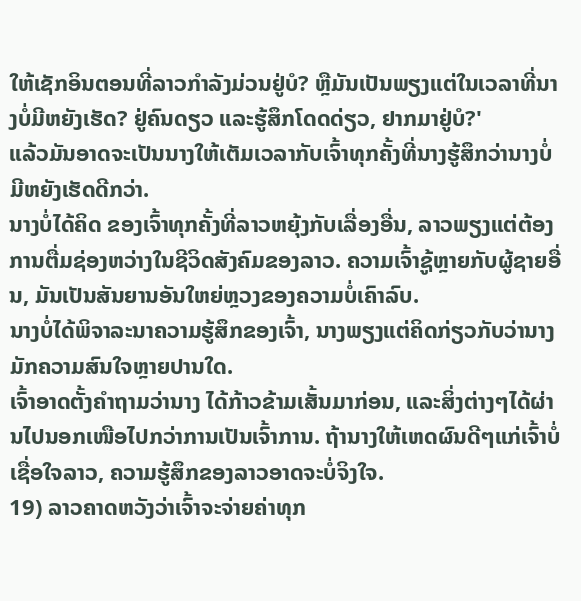ໃຫ້ເຊັກອິນຕອນທີ່ລາວກຳລັງມ່ວນຢູ່ບໍ? ຫຼືມັນເປັນພຽງແຕ່ໃນເວລາທີ່ນາງບໍ່ມີຫຍັງເຮັດ? ຢູ່ຄົນດຽວ ແລະຮູ້ສຶກໂດດດ່ຽວ, ຢາກມາຢູ່ບໍ?'
ແລ້ວມັນອາດຈະເປັນນາງໃຫ້ເຕັມເວລາກັບເຈົ້າທຸກຄັ້ງທີ່ນາງຮູ້ສຶກວ່ານາງບໍ່ມີຫຍັງເຮັດດີກວ່າ.
ນາງບໍ່ໄດ້ຄິດ ຂອງເຈົ້າທຸກຄັ້ງທີ່ລາວຫຍຸ້ງກັບເລື່ອງອື່ນ, ລາວພຽງແຕ່ຕ້ອງການຕື່ມຊ່ອງຫວ່າງໃນຊີວິດສັງຄົມຂອງລາວ. ຄວາມເຈົ້າຊູ້ຫຼາຍກັບຜູ້ຊາຍອື່ນ, ມັນເປັນສັນຍານອັນໃຫຍ່ຫຼວງຂອງຄວາມບໍ່ເຄົາລົບ.
ນາງບໍ່ໄດ້ພິຈາລະນາຄວາມຮູ້ສຶກຂອງເຈົ້າ, ນາງພຽງແຕ່ຄິດກ່ຽວກັບວ່ານາງມັກຄວາມສົນໃຈຫຼາຍປານໃດ.
ເຈົ້າອາດຕັ້ງຄໍາຖາມວ່ານາງ ໄດ້ກ້າວຂ້າມເສັ້ນມາກ່ອນ, ແລະສິ່ງຕ່າງໆໄດ້ຜ່ານໄປນອກເໜືອໄປກວ່າການເປັນເຈົ້າການ. ຖ້ານາງໃຫ້ເຫດຜົນດີໆແກ່ເຈົ້າບໍ່ເຊື່ອໃຈລາວ, ຄວາມຮູ້ສຶກຂອງລາວອາດຈະບໍ່ຈິງໃຈ.
19) ລາວຄາດຫວັງວ່າເຈົ້າຈະຈ່າຍຄ່າທຸກ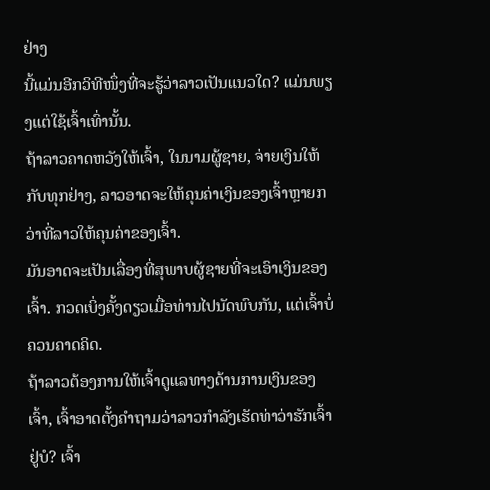ຢ່າງ
ນີ້ແມ່ນອີກວິທີໜຶ່ງທີ່ຈະຮູ້ວ່າລາວເປັນແນວໃດ? ແມ່ນພຽງແຕ່ໃຊ້ເຈົ້າເທົ່ານັ້ນ.
ຖ້າລາວຄາດຫວັງໃຫ້ເຈົ້າ, ໃນນາມຜູ້ຊາຍ, ຈ່າຍເງິນໃຫ້ກັບທຸກຢ່າງ, ລາວອາດຈະໃຫ້ຄຸນຄ່າເງິນຂອງເຈົ້າຫຼາຍກວ່າທີ່ລາວໃຫ້ຄຸນຄ່າຂອງເຈົ້າ.
ມັນອາດຈະເປັນເລື່ອງທີ່ສຸພາບຜູ້ຊາຍທີ່ຈະເອົາເງິນຂອງເຈົ້າ. ກວດເບິ່ງຄັ້ງດຽວເມື່ອທ່ານໄປນັດພົບກັນ, ແຕ່ເຈົ້າບໍ່ຄວນຄາດຄິດ.
ຖ້າລາວຕ້ອງການໃຫ້ເຈົ້າດູແລທາງດ້ານການເງິນຂອງເຈົ້າ, ເຈົ້າອາດຕັ້ງຄໍາຖາມວ່າລາວກໍາລັງເຮັດທ່າວ່າຮັກເຈົ້າຢູ່ບໍ? ເຈົ້າ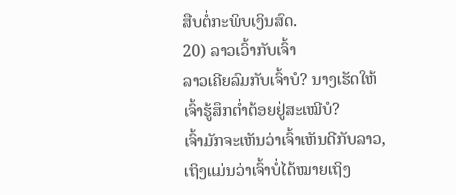ສືບຕໍ່ກະພິບເງິນສົດ.
20) ລາວເວົ້າກັບເຈົ້າ
ລາວເຄີຍລົມກັບເຈົ້າບໍ? ນາງເຮັດໃຫ້ເຈົ້າຮູ້ສຶກຕໍ່າຕ້ອຍຢູ່ສະເໝີບໍ?
ເຈົ້າມັກຈະເຫັນວ່າເຈົ້າເຫັນດີກັບລາວ, ເຖິງແມ່ນວ່າເຈົ້າບໍ່ໄດ້ໝາຍເຖິງ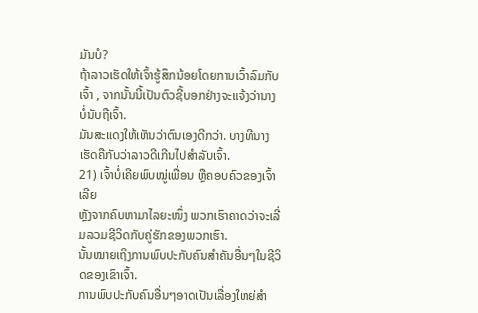ມັນບໍ?
ຖ້າລາວເຮັດໃຫ້ເຈົ້າຮູ້ສຶກນ້ອຍໂດຍການເວົ້າລົມກັບເຈົ້າ , ຈາກນັ້ນນີ້ເປັນຕົວຊີ້ບອກຢ່າງຈະແຈ້ງວ່ານາງບໍ່ນັບຖືເຈົ້າ.
ມັນສະແດງໃຫ້ເຫັນວ່າຕົນເອງດີກວ່າ. ບາງທີນາງເຮັດຄືກັບວ່າລາວດີເກີນໄປສຳລັບເຈົ້າ.
21) ເຈົ້າບໍ່ເຄີຍພົບໝູ່ເພື່ອນ ຫຼືຄອບຄົວຂອງເຈົ້າເລີຍ
ຫຼັງຈາກຄົບຫາມາໄລຍະໜຶ່ງ ພວກເຮົາຄາດວ່າຈະເລີ່ມລວມຊີວິດກັບຄູ່ຮັກຂອງພວກເຮົາ.
ນັ້ນໝາຍເຖິງການພົບປະກັບຄົນສຳຄັນອື່ນໆໃນຊີວິດຂອງເຂົາເຈົ້າ.
ການພົບປະກັບຄົນອື່ນໆອາດເປັນເລື່ອງໃຫຍ່ສຳ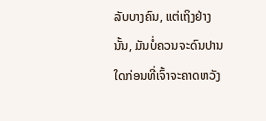ລັບບາງຄົນ, ແຕ່ເຖິງຢ່າງນັ້ນ, ມັນບໍ່ຄວນຈະດົນປານໃດກ່ອນທີ່ເຈົ້າຈະຄາດຫວັງ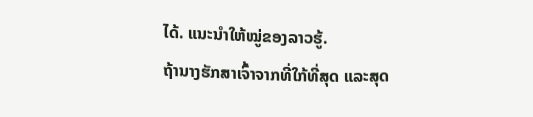ໄດ້. ແນະນຳໃຫ້ໝູ່ຂອງລາວຮູ້.
ຖ້ານາງຮັກສາເຈົ້າຈາກທີ່ໃກ້ທີ່ສຸດ ແລະສຸດ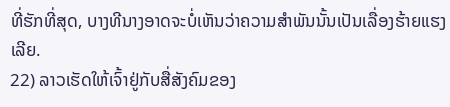ທີ່ຮັກທີ່ສຸດ, ບາງທີນາງອາດຈະບໍ່ເຫັນວ່າຄວາມສຳພັນນັ້ນເປັນເລື່ອງຮ້າຍແຮງເລີຍ.
22) ລາວເຮັດໃຫ້ເຈົ້າຢູ່ກັບສື່ສັງຄົມຂອງ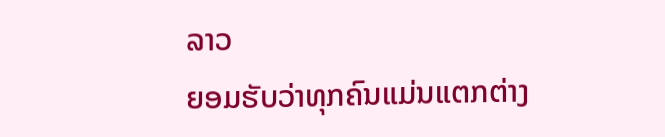ລາວ
ຍອມຮັບວ່າທຸກຄົນແມ່ນແຕກຕ່າງ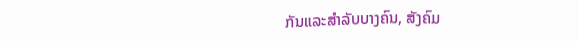ກັນແລະສໍາລັບບາງຄົນ, ສັງຄົມ